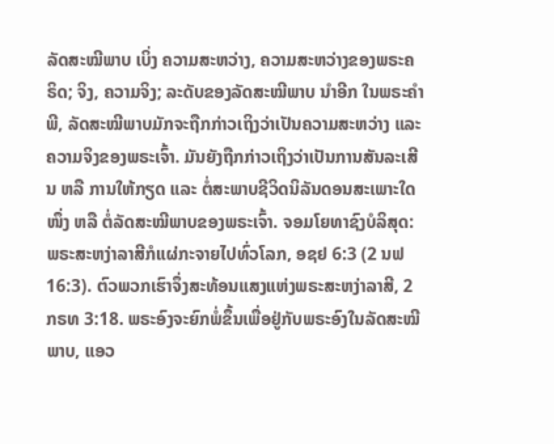ລັດສະໝີພາບ ເບິ່ງ ຄວາມສະຫວ່າງ, ຄວາມສະຫວ່າງຂອງພຣະຄຣິດ; ຈິງ, ຄວາມຈິງ; ລະດັບຂອງລັດສະໝີພາບ ນຳອີກ ໃນພຣະຄຳພີ, ລັດສະໝີພາບມັກຈະຖືກກ່າວເຖິງວ່າເປັນຄວາມສະຫວ່າງ ແລະ ຄວາມຈິງຂອງພຣະເຈົ້າ. ມັນຍັງຖືກກ່າວເຖິງວ່າເປັນການສັນລະເສີນ ຫລື ການໃຫ້ກຽດ ແລະ ຕໍ່ສະພາບຊີວິດນິລັນດອນສະເພາະໃດໜຶ່ງ ຫລື ຕໍ່ລັດສະໝີພາບຂອງພຣະເຈົ້າ. ຈອມໂຍທາຊົງບໍລິສຸດ: ພຣະສະຫງ່າລາສີກໍແຜ່ກະຈາຍໄປທົ່ວໂລກ, ອຊຢ 6:3 (2 ນຟ 16:3). ຕົວພວກເຮົາຈຶ່ງສະທ້ອນແສງແຫ່ງພຣະສະຫງ່າລາສີ, 2 ກຣທ 3:18. ພຣະອົງຈະຍົກພໍ່ຂຶ້ນເພື່ອຢູ່ກັບພຣະອົງໃນລັດສະໝີພາບ, ແອວ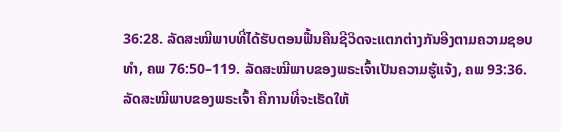36:28. ລັດສະໝີພາບທີ່ໄດ້ຮັບຕອນຟື້ນຄືນຊີວິດຈະແຕກຕ່າງກັນອີງຕາມຄວາມຊອບທຳ, ຄພ 76:50–119. ລັດສະໝີພາບຂອງພຣະເຈົ້າເປັນຄວາມຮູ້ແຈ້ງ, ຄພ 93:36. ລັດສະໝີພາບຂອງພຣະເຈົ້າ ຄືການທີ່ຈະເຮັດໃຫ້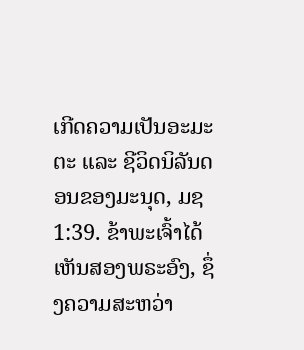ເກີດຄວາມເປັນອະມະຕະ ແລະ ຊີວິດນິລັນດອນຂອງມະນຸດ, ມຊ 1:39. ຂ້າພະເຈົ້າໄດ້ເຫັນສອງພຣະອົງ, ຊຶ່ງຄວາມສະຫວ່າ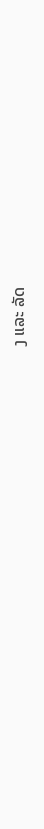ງ ແລະ ລັດ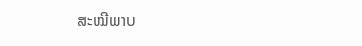ສະໝີພາບ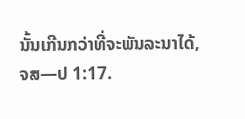ນັ້ນເກີນກວ່າທີ່ຈະພັນລະນາໄດ້, ຈສ—ປ 1:17.